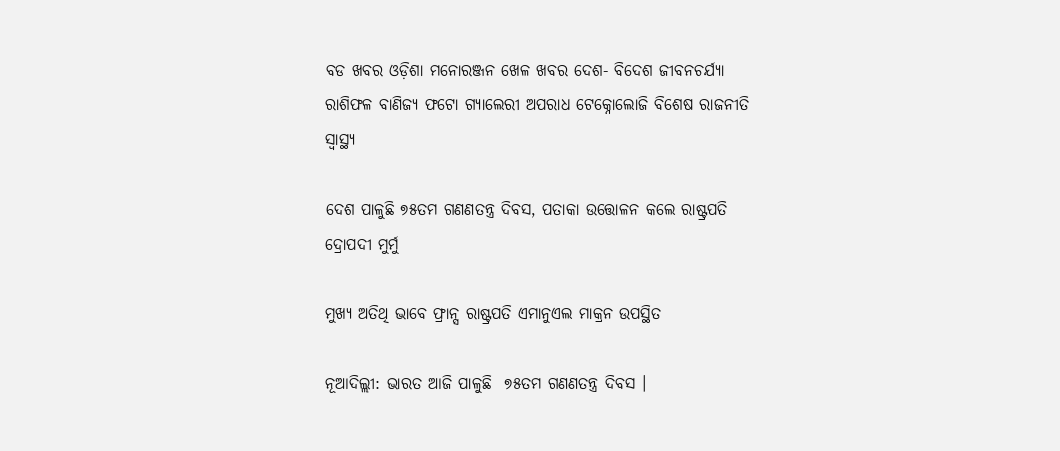ବଡ ଖବର ଓଡ଼ିଶା ମନୋରଞ୍ଜନ ଖେଳ ଖବର ଦେଶ- ବିଦେଶ ଜୀବନଚର୍ଯ୍ୟା ରାଶିଫଳ ବାଣିଜ୍ୟ ଫଟୋ ଗ୍ୟାଲେରୀ ଅପରାଧ ଟେକ୍ନୋଲୋଜି ବିଶେଷ ରାଜନୀତି ସ୍ଵାସ୍ଥ୍ୟ

ଦେଶ ପାଳୁଛି ୭୫ତମ ଗଣଣତନ୍ତ୍ର ଦିବସ, ପତାକା ଉତ୍ତୋଳନ କଲେ ରାଷ୍ଟ୍ରପତି ଦ୍ରୋପଦୀ ମୁର୍ମୁ

ମୁଖ୍ୟ ଅତିଥି ଭାବେ ଫ୍ରାନ୍ସ ରାଷ୍ଟ୍ରପତି ଏମାନୁଏଲ ମାକ୍ରନ ଉପସ୍ଥିତ

ନୂଆଦିଲ୍ଲୀ: ଭାରତ ଆଜି ପାଳୁଛି  ୭୫ତମ ଗଣଣତନ୍ତ୍ର ଦିବସ ।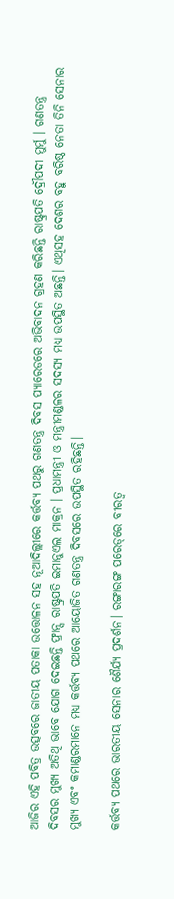ଆଜିର ଏହି ପବିତ୍ର ଉତ୍ସବରେ ଜାତୀୟ ପତାକା ଉତ୍ତୋଳନ ସହ ନୂଆଦିଲ୍ଲୀରେ କର୍ତ୍ତବ୍ୟ ପଥରୁ ଗଣତନ୍ତ୍ର ଦିବସ ପ୍ୟାରେଡରେ ଅଭିବାଦନ ଗ୍ରହଣ କରିଛନ୍ତି ରାଷ୍ଟ୍ରପତି ଦ୍ରୌପଦୀ ମୁର୍ମୁ । ଗଣତନ୍ତ୍ର ଦିବସର ମୁଖ୍ୟ ଅତିଥି ଭାବେ ଯୋଗ ଦେଇଛନ୍ତି ଫ୍ରାନ୍ସ ରାଷ୍ଟ୍ରପତି ଇମାନୁଏଲ ମାକ୍ରନ । ପ୍ରଧାମନ୍ତ୍ରୀ ଓ ମନ୍ତ୍ରୀମଣ୍ଡଳର ସଦସ୍ୟ ମଧ୍ୟ ଉପସ୍ଥିତ ଅଛନ୍ତି। ଏଥିସହ ଦେଶର ବହୁ ବରିଷ୍ଠ ନେତା ତିନି ସେନାର ମୁଖ୍ୟ ଏବଂ କମାଣ୍ଡରମାନେ ମଧ୍ୟ କର୍ତ୍ତବ୍ୟ ପଥରେ ଆୟୋଜିତ ଗଣତନ୍ତ୍ର ଦିବସରେ ଉପସ୍ଥିତ ରହିଛନ୍ତି।

କର୍ତ୍ତବ୍ୟ ପଥରେ ଭାରତୀୟ ସେନାର ଶୈର୍ଯ୍ୟ ପ୍ରଦର୍ଶନ। ରଙ୍ଗାରଙ୍ଗ ପରେଡ୍‌ରେ ବୀରତ୍ୱ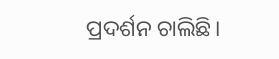ପ୍ରଦର୍ଶନ ଚାଲିଛି।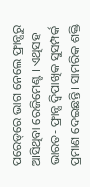ପରେଡ୍‌ରେ ଭାଗ ନେଲେ ଫ୍ରାନ୍ସରୁ ଆସିଥିବା ରେଜିମେଣ୍ଟ । ଏଥିସହ ଭାରତ- ଫ୍ରାନ୍ସ ଦ୍ବିପାଖିକ ସୁସମ୍ପର୍କ ପ୍ରମାଣ ଦେଇଛନ୍ତି। ସାମରିକ ଶକ୍ତି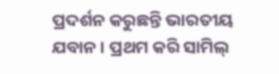ପ୍ରଦର୍ଶନ କରୁଛନ୍ତି ଭାରତୀୟ ଯବାନ । ପ୍ରଥମ କରି ସାମିଲ୍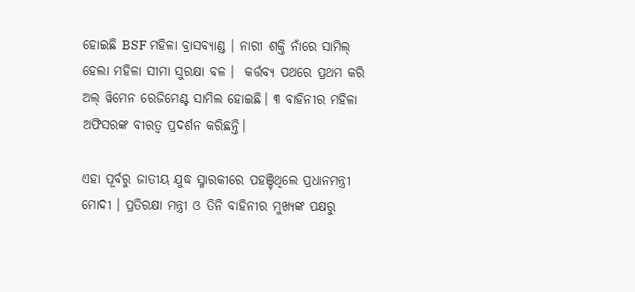ହୋଇଛି BSF ମହିଳା ବ୍ରାସବ୍ୟାଣ୍ଡ । ନାରୀ ଶକ୍ତି ନାଁରେ ସାମିଲ୍ ହେଲା ମହିଳା ସୀମା ସୁରକ୍ଷା ବଳ ।  କର୍ତ୍ତବ୍ୟ ପଥରେ ପ୍ରଥମ କରି ଅଲ୍ ୱିମେନ ରେଜିମେଣ୍ଟ ସାମିଲ ହୋଇଛି। ୩ ବାହିନୀର ମହିଳା ଅଫିସରଙ୍କ ବୀରତ୍ୱ ପ୍ରଦର୍ଶନ କରିଛନ୍ତି।

ଏହା ପୂର୍ବରୁ ଜାତୀୟ ଯୁଦ୍ଧ ସ୍ମାରକୀରେ ପହଞ୍ଚିଥିଲେ ପ୍ରଧାନମନ୍ତ୍ରୀ ମୋଦୀ । ପ୍ରତିରକ୍ଷା ମନ୍ତ୍ରୀ ଓ ତିନି ବାହିନୀର ମୁଖ୍ୟଙ୍କ ପକ୍ଷରୁ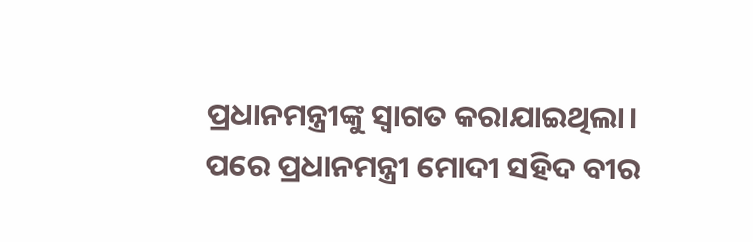ପ୍ରଧାନମନ୍ତ୍ରୀଙ୍କୁ ସ୍ୱାଗତ କରାଯାଇଥିଲା। ପରେ ପ୍ରଧାନମନ୍ତ୍ରୀ ମୋଦୀ ସହିଦ ବୀର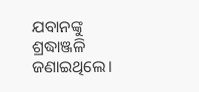ଯବାନଙ୍କୁ ଶ୍ରଦ୍ଧାଞ୍ଜଳି ଜଣାଇଥିଲେ।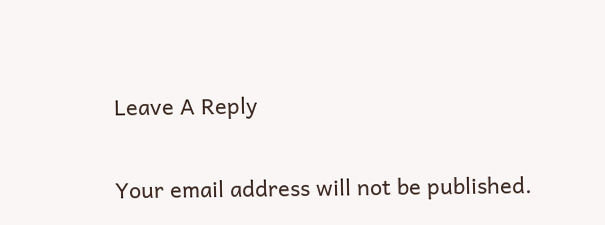Leave A Reply

Your email address will not be published.